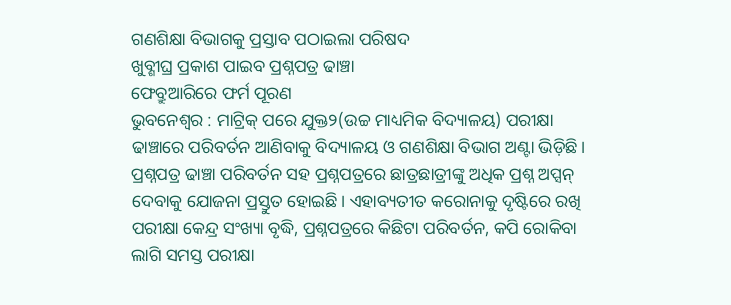ଗଣଶିକ୍ଷା ବିଭାଗକୁ ପ୍ରସ୍ତାବ ପଠାଇଲା ପରିଷଦ
ଖୁବ୍ଶୀଘ୍ର ପ୍ରକାଶ ପାଇବ ପ୍ରଶ୍ନପତ୍ର ଢାଞ୍ଚା
ଫେବ୍ରୁଆରିରେ ଫର୍ମ ପୂରଣ
ଭୁବନେଶ୍ବର : ମାଟ୍ରିକ୍ ପରେ ଯୁକ୍ତ୨(ଉଚ୍ଚ ମାଧ୍ୟମିକ ବିଦ୍ୟାଳୟ) ପରୀକ୍ଷା ଢାଞ୍ଚାରେ ପରିବର୍ତନ ଆଣିବାକୁ ବିଦ୍ୟାଳୟ ଓ ଗଣଶିକ୍ଷା ବିଭାଗ ଅଣ୍ଟା ଭିଡ଼ିଛି। ପ୍ରଶ୍ନପତ୍ର ଢାଞ୍ଚା ପରିବର୍ତନ ସହ ପ୍ରଶ୍ନପତ୍ରରେ ଛାତ୍ରଛାତ୍ରୀଙ୍କୁ ଅଧିକ ପ୍ରଶ୍ନ ଅପ୍ସନ୍ ଦେବାକୁ ଯୋଜନା ପ୍ରସ୍ତୁତ ହୋଇଛି। ଏହାବ୍ୟତୀତ କରୋନାକୁ ଦୃଷ୍ଟିରେ ରଖି ପରୀକ୍ଷା କେନ୍ଦ୍ର ସଂଖ୍ୟା ବୃଦ୍ଧି, ପ୍ରଶ୍ନପତ୍ରରେ କିଛିଟା ପରିବର୍ତନ, କପି ରୋକିବା ଲାଗି ସମସ୍ତ ପରୀକ୍ଷା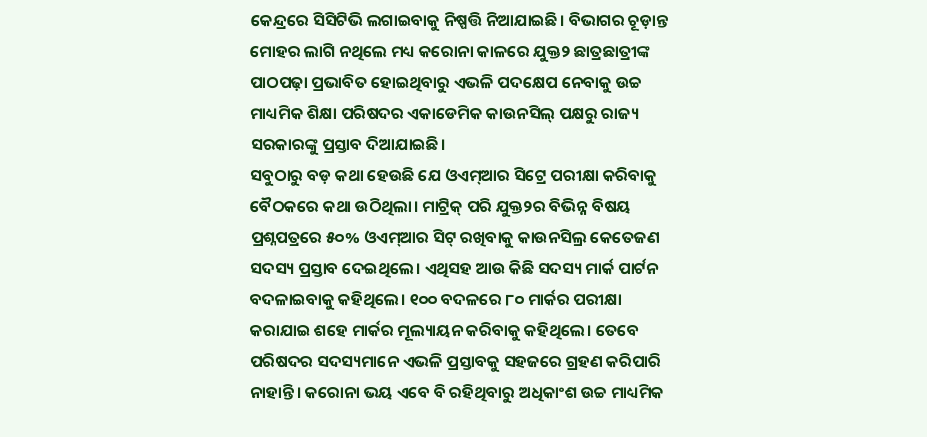କେନ୍ଦ୍ରରେ ସିସିଟିଭି ଲଗାଇବାକୁ ନିଷ୍ପତ୍ତି ନିଆଯାଇଛି। ବିଭାଗର ଚୂଡ଼ାନ୍ତ ମୋହର ଲାଗି ନଥିଲେ ମଧ୍ୟ କରୋନା କାଳରେ ଯୁକ୍ତ୨ ଛାତ୍ରଛାତ୍ରୀଙ୍କ ପାଠପଢ଼ା ପ୍ରଭାବିତ ହୋଇଥିବାରୁ ଏଭଳି ପଦକ୍ଷେପ ନେବାକୁ ଉଚ୍ଚ ମାଧ୍ୟମିକ ଶିକ୍ଷା ପରିଷଦର ଏକାଡେମିକ କାଉନସିଲ୍ ପକ୍ଷରୁ ରାଜ୍ୟ ସରକାରଙ୍କୁ ପ୍ରସ୍ତାବ ଦିଆଯାଇଛି।
ସବୁଠାରୁ ବଡ଼ କଥା ହେଉଛି ଯେ ଓଏମ୍ଆର ସିଟ୍ରେ ପରୀକ୍ଷା କରିବାକୁ ବୈଠକରେ କଥା ଉଠିଥିଲା। ମାଟ୍ରିକ୍ ପରି ଯୁକ୍ତ୨ର ବିଭିନ୍ନ ବିଷୟ ପ୍ରଶ୍ନପତ୍ରରେ ୫୦% ଓଏମ୍ଆର ସିଟ୍ ରଖିବାକୁ କାଉନସିଲ୍ର କେତେଜଣ ସଦସ୍ୟ ପ୍ରସ୍ତାବ ଦେଇଥିଲେ। ଏଥିସହ ଆଉ କିଛି ସଦସ୍ୟ ମାର୍କ ପାର୍ଟନ ବଦଳାଇବାକୁ କହିଥିଲେ। ୧୦୦ ବଦଳରେ ୮୦ ମାର୍କର ପରୀକ୍ଷା କରାଯାଇ ଶହେ ମାର୍କର ମୂଲ୍ୟାୟନ କରିବାକୁ କହିଥିଲେ। ତେବେ ପରିଷଦର ସଦସ୍ୟମାନେ ଏଭଳି ପ୍ରସ୍ତାବକୁ ସହଜରେ ଗ୍ରହଣ କରିପାରି ନାହାନ୍ତି। କରୋନା ଭୟ ଏବେ ବି ରହିଥିବାରୁ ଅଧିକାଂଶ ଉଚ୍ଚ ମାଧ୍ୟମିକ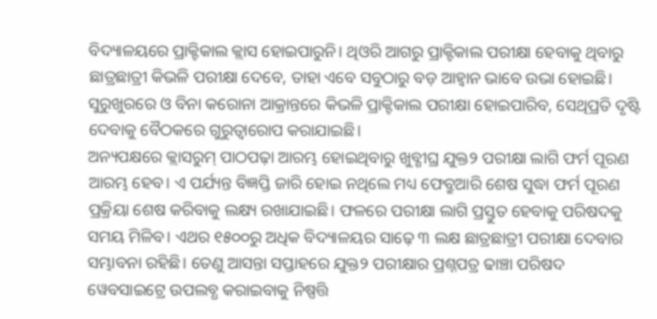ବିଦ୍ୟାଳୟରେ ପ୍ରାକ୍ଟିକାଲ କ୍ଲାସ ହୋଇପାରୁନି। ଥିଓରି ଆଗରୁ ପ୍ରାକ୍ଟିକାଲ ପରୀକ୍ଷା ହେବାକୁ ଥିବାରୁ ଛାତ୍ରଛାତ୍ରୀ କିଭଳି ପରୀକ୍ଷା ଦେବେ, ତାହା ଏବେ ସବୁଠାରୁ ବଡ଼ ଆହ୍ବାନ ଭାବେ ଉଭା ହୋଇଛି। ସୁରୁଖୁରରେ ଓ ବିନା କରୋନା ଆକ୍ରାନ୍ତରେ କିଭଳି ପ୍ରାକ୍ଟିକାଲ ପରୀକ୍ଷା ହୋଇପାରିବ, ସେଥିପ୍ରତି ଦୃଷ୍ଟି ଦେବାକୁ ବୈଠକରେ ଗୁରୁତ୍ବାରୋପ କରାଯାଇଛି।
ଅନ୍ୟପକ୍ଷରେ କ୍ଲାସରୁମ୍ ପାଠପଢ଼ା ଆରମ୍ଭ ହୋଇଥିବାରୁ ଖୁବ୍ଶୀଘ୍ର ଯୁକ୍ତ୨ ପରୀକ୍ଷା ଲାଗି ଫର୍ମ ପୂରଣ ଆରମ୍ଭ ହେବ। ଏ ପର୍ଯ୍ୟନ୍ତ ବିଜ୍ଞପ୍ତି ଜାରି ହୋଇ ନଥିଲେ ମଧ୍ୟ ଫେବ୍ରୁଆରି ଶେଷ ସୁଦ୍ଧା ଫର୍ମ ପୂରଣ ପ୍ରକ୍ରିୟା ଶେଷ କରିବାକୁ ଲକ୍ଷ୍ୟ ରଖାଯାଇଛି। ଫଳରେ ପରୀକ୍ଷା ଲାଗି ପ୍ରସ୍ତୁତ ହେବାକୁ ପରିଷଦକୁ ସମୟ ମିଳିବ। ଏଥର ୧୫୦୦ରୁ ଅଧିକ ବିଦ୍ୟାଳୟର ସାଢ଼େ ୩ ଲକ୍ଷ ଛାତ୍ରଛାତ୍ରୀ ପରୀକ୍ଷା ଦେବାର ସମ୍ଭାବନା ରହିଛି। ତେଣୁ ଆସନ୍ତା ସପ୍ତାହରେ ଯୁକ୍ତ୨ ପରୀକ୍ଷାର ପ୍ରଶ୍ନପତ୍ର ଢାଞ୍ଚା ପରିଷଦ ୱେବସାଇଟ୍ରେ ଉପଲବ୍ଧ କରାଇବାକୁ ନିଷ୍ପତ୍ତି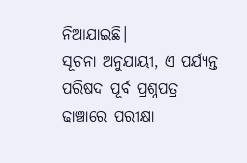ନିଆଯାଇଛି।
ସୂଚନା ଅନୁଯାୟୀ, ଏ ପର୍ଯ୍ୟନ୍ତ ପରିଷଦ ପୂର୍ବ ପ୍ରଶ୍ନପତ୍ର ଢାଞ୍ଚାରେ ପରୀକ୍ଷା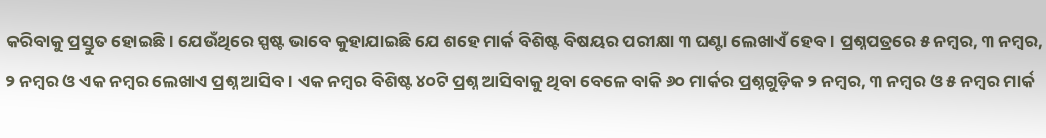କରିବାକୁ ପ୍ରସ୍ତୁତ ହୋଇଛି। ଯେଉଁଥିରେ ସ୍ପଷ୍ଟ ଭାବେ କୁହାଯାଇଛି ଯେ ଶହେ ମାର୍କ ବିଶିଷ୍ଟ ବିଷୟର ପରୀକ୍ଷା ୩ ଘଣ୍ଟା ଲେଖାଏଁ ହେବ। ପ୍ରଶ୍ନପତ୍ରରେ ୫ ନମ୍ବର, ୩ ନମ୍ବର, ୨ ନମ୍ବର ଓ ଏକ ନମ୍ବର ଲେଖାଏ ପ୍ରଶ୍ନ ଆସିବ। ଏକ ନମ୍ବର ବିଶିଷ୍ଟ ୪୦ଟି ପ୍ରଶ୍ନ ଆସିବାକୁ ଥିବା ବେଳେ ବାକି ୬୦ ମାର୍କର ପ୍ରଶ୍ନଗୁଡ଼ିକ ୨ ନମ୍ବର, ୩ ନମ୍ବର ଓ ୫ ନମ୍ବର ମାର୍କ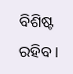ବିଶିଷ୍ଟ ରହିବ।